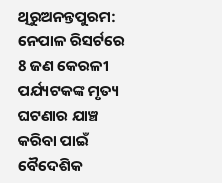ଥିରୁଅନନ୍ତପୁରମ: ନେପାଳ ରିସର୍ଟରେ 8 ଜଣ କେରଳୀ ପର୍ଯ୍ୟଟକଙ୍କ ମୃତ୍ୟ ଘଟଣାର ଯାଞ୍ଚ କରିବା ପାଇଁ ବୈଦେଶିକ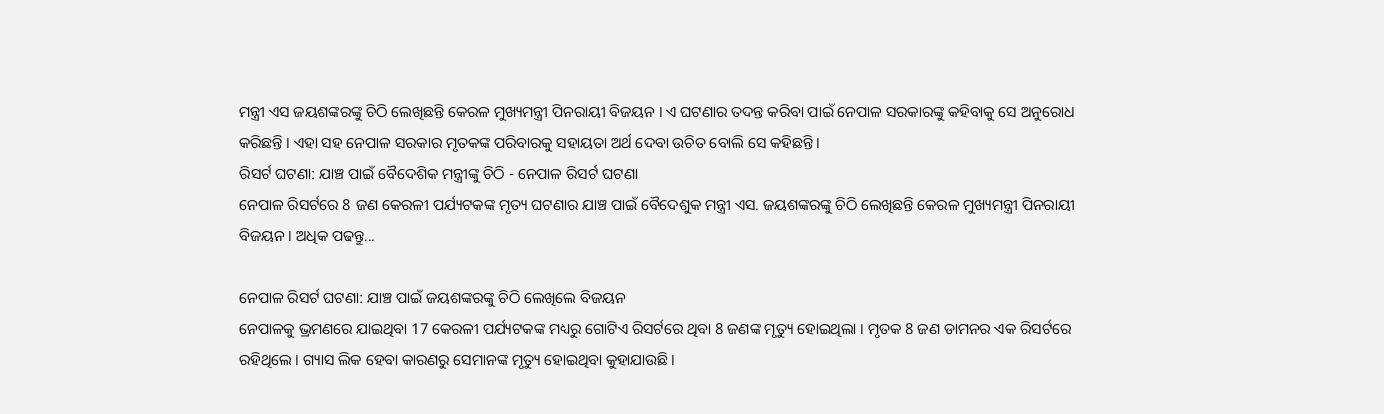ମନ୍ତ୍ରୀ ଏସ ଜୟଶଙ୍କରଙ୍କୁ ଚିଠି ଲେଖିଛନ୍ତି କେରଳ ମୁଖ୍ୟମନ୍ତ୍ରୀ ପିନରାୟୀ ବିଜୟନ । ଏ ଘଟଣାର ତଦନ୍ତ କରିବା ପାଇଁ ନେପାଳ ସରକାରଙ୍କୁ କହିବାକୁ ସେ ଅନୁରୋଧ କରିଛନ୍ତି । ଏହା ସହ ନେପାଳ ସରକାର ମୃତକଙ୍କ ପରିବାରକୁ ସହାୟତା ଅର୍ଥ ଦେବା ଉଚିତ ବୋଲି ସେ କହିଛନ୍ତି ।
ରିସର୍ଟ ଘଟଣା: ଯାଞ୍ଚ ପାଇଁ ବୈଦେଶିକ ମନ୍ତ୍ରୀଙ୍କୁ ଚିଠି - ନେପାଳ ରିସର୍ଟ ଘଟଣା
ନେପାଳ ରିସର୍ଟରେ 8 ଜଣ କେରଳୀ ପର୍ଯ୍ୟଟକଙ୍କ ମୃତ୍ୟ ଘଟଣାର ଯାଞ୍ଚ ପାଇଁ ବୈଦେଶୁକ ମନ୍ତ୍ରୀ ଏସ. ଜୟଶଙ୍କରଙ୍କୁ ଚିଠି ଲେଖିଛନ୍ତି କେରଳ ମୁଖ୍ୟମନ୍ତ୍ରୀ ପିନରାୟୀ ବିଜୟନ । ଅଧିକ ପଢନ୍ତୁ...

ନେପାଳ ରିସର୍ଟ ଘଟଣା: ଯାଞ୍ଚ ପାଇଁ ଜୟଶଙ୍କରଙ୍କୁ ଚିଠି ଲେଖିଲେ ବିଜୟନ
ନେପାଳକୁ ଭ୍ରମଣରେ ଯାଇଥିବା 17 କେରଳୀ ପର୍ଯ୍ୟଟକଙ୍କ ମଧ୍ୟରୁ ଗୋଟିଏ ରିସର୍ଟରେ ଥିବା 8 ଜଣଙ୍କ ମୃତ୍ୟୁ ହୋଇଥିଲା । ମୃତକ 8 ଜଣ ଡାମନର ଏକ ରିସର୍ଟରେ ରହିଥିଲେ । ଗ୍ୟାସ ଲିକ ହେବା କାରଣରୁ ସେମାନଙ୍କ ମୃତ୍ୟୁ ହୋଇଥିବା କୁହାଯାଉଛି ।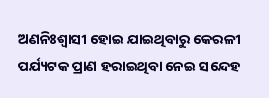ଅଣନିଃଶ୍ବାସୀ ହୋଇ ଯାଇଥିବାରୁ କେରଳୀ ପର୍ଯ୍ୟଟକ ପ୍ରାଣ ହରାଇଥିବା ନେଇ ସନ୍ଦେହ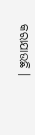କରାଯାଉଛି ।